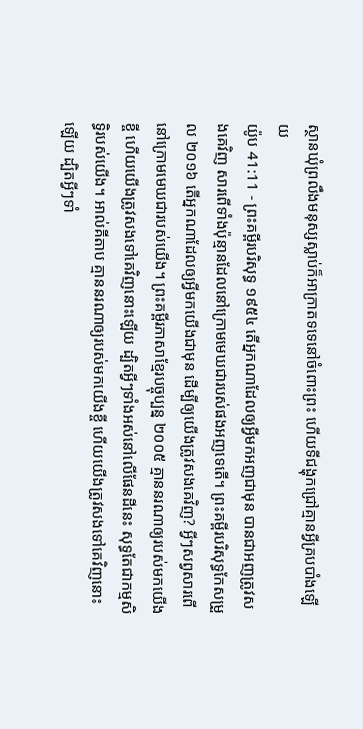ស្ថានឃុំព្រលឹងមនុស្សស្លាប់ក៏អាក្រាតទទេនៅចំពោះព្រះ ហើយទីជង្ហុកជ្រៅគ្មានអ្វីគ្របបាំងឡើយ
យ៉ូប 41:11 - ព្រះគម្ពីរបរិសុទ្ធ ១៩៥៤ តើអ្នកណាដែលឲ្យអ្វីមកអញជាមុន បានជាអញត្រូវសងគេវិញ សារពើទាំងប៉ុន្មានដែលនៅក្រោមមេឃជារបស់ផងអញទេតើ។ ព្រះគម្ពីរបរិសុទ្ធកែសម្រួល ២០១៦ តើអ្នកណាដែលឲ្យអ្វីមកយើងជាមុន ដើម្បីឲ្យយើងត្រូវសងគេវិញ? អ្វីៗសព្វសារពើនៅក្រោមមេឃជារបស់យើង។ ព្រះគម្ពីរភាសាខ្មែរបច្ចុប្បន្ន ២០០៥ គ្មាននរណាឲ្យរបស់មកយើងខ្ចី ហើយយើងត្រូវសងទៅគេវិញនោះឡើយ ដ្បិតអ្វីៗទាំងអស់នៅលើផែនដីនេះ សុទ្ធតែជាកម្មសិទ្ធិរបស់យើង។ អាល់គីតាប គ្មាននរណាឲ្យរបស់មកយើងខ្ចី ហើយយើងត្រូវសងទៅគេវិញនោះឡើយ ដ្បិតអ្វីៗទាំ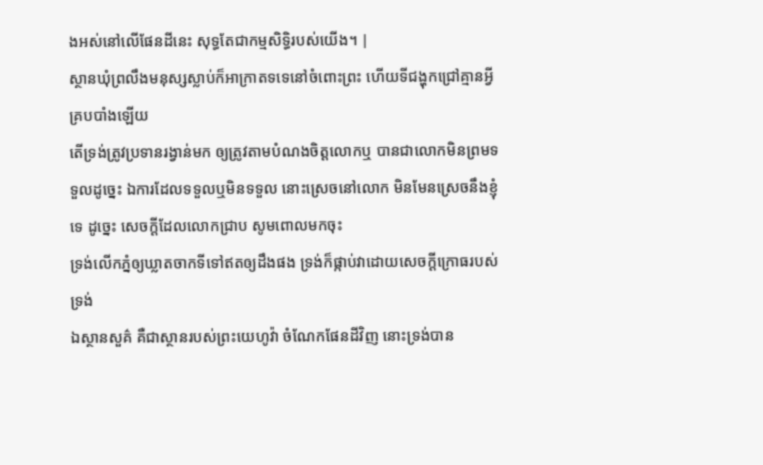ងអស់នៅលើផែនដីនេះ សុទ្ធតែជាកម្មសិទ្ធិរបស់យើង។ |
ស្ថានឃុំព្រលឹងមនុស្សស្លាប់ក៏អាក្រាតទទេនៅចំពោះព្រះ ហើយទីជង្ហុកជ្រៅគ្មានអ្វីគ្របបាំងឡើយ
តើទ្រង់ត្រូវប្រទានរង្វាន់មក ឲ្យត្រូវតាមបំណងចិត្តលោកឬ បានជាលោកមិនព្រមទទួលដូច្នេះ ឯការដែលទទួលឬមិនទទួល នោះស្រេចនៅលោក មិនមែនស្រេចនឹងខ្ញុំទេ ដូច្នេះ សេចក្ដីដែលលោកជ្រាប សូមពោលមកចុះ
ទ្រង់លើកភ្នំឲ្យឃ្លាតចាកទីទៅឥតឲ្យដឹងផង ទ្រង់ក៏ផ្កាប់វាដោយសេចក្ដីក្រោធរបស់ទ្រង់
ឯស្ថានសួគ៌ គឺជាស្ថានរបស់ព្រះយេហូវ៉ា ចំណែកផែនដីវិញ នោះទ្រង់បាន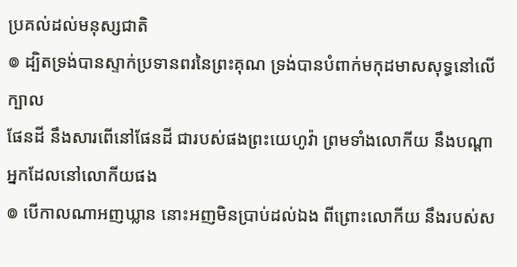ប្រគល់ដល់មនុស្សជាតិ
៙ ដ្បិតទ្រង់បានស្ទាក់ប្រទានពរនៃព្រះគុណ ទ្រង់បានបំពាក់មកុដមាសសុទ្ធនៅលើក្បាល
ផែនដី នឹងសារពើនៅផែនដី ជារបស់ផងព្រះយេហូវ៉ា ព្រមទាំងលោកីយ នឹងបណ្តាអ្នកដែលនៅលោកីយផង
៙ បើកាលណាអញឃ្លាន នោះអញមិនប្រាប់ដល់ឯង ពីព្រោះលោកីយ នឹងរបស់ស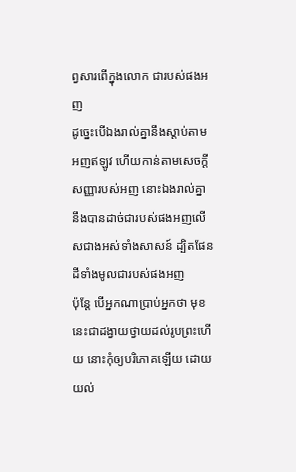ព្វសារពើក្នុងលោក ជារបស់ផងអញ
ដូច្នេះបើឯងរាល់គ្នានឹងស្តាប់តាមអញឥឡូវ ហើយកាន់តាមសេចក្ដីសញ្ញារបស់អញ នោះឯងរាល់គ្នានឹងបានដាច់ជារបស់ផងអញលើសជាងអស់ទាំងសាសន៍ ដ្បិតផែនដីទាំងមូលជារបស់ផងអញ
ប៉ុន្តែ បើអ្នកណាប្រាប់អ្នកថា មុខនេះជាដង្វាយថ្វាយដល់រូបព្រះហើយ នោះកុំឲ្យបរិភោគឡើយ ដោយយល់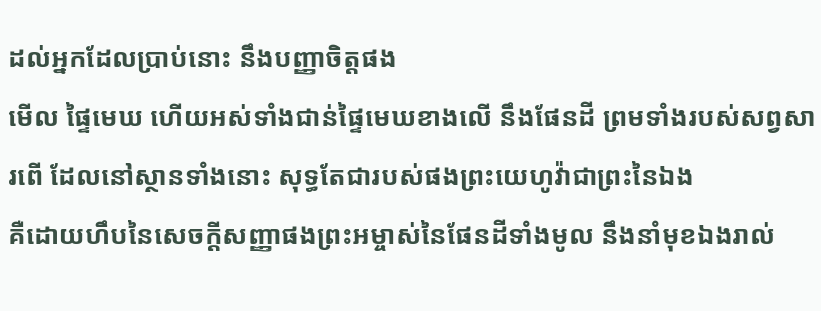ដល់អ្នកដែលប្រាប់នោះ នឹងបញ្ញាចិត្តផង
មើល ផ្ទៃមេឃ ហើយអស់ទាំងជាន់ផ្ទៃមេឃខាងលើ នឹងផែនដី ព្រមទាំងរបស់សព្វសារពើ ដែលនៅស្ថានទាំងនោះ សុទ្ធតែជារបស់ផងព្រះយេហូវ៉ាជាព្រះនៃឯង
គឺដោយហឹបនៃសេចក្ដីសញ្ញាផងព្រះអម្ចាស់នៃផែនដីទាំងមូល នឹងនាំមុខឯងរាល់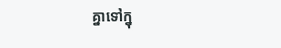គ្នាទៅក្នុ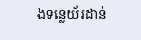ងទន្លេយ័រដាន់